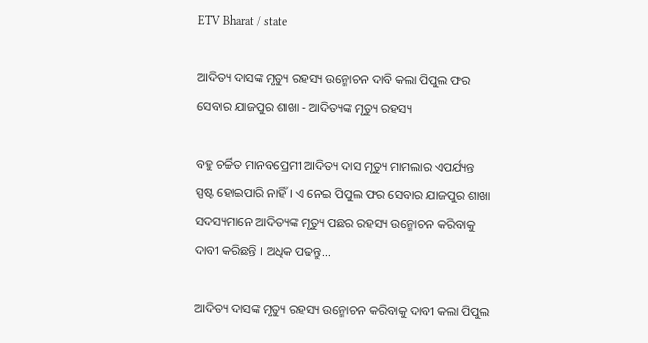ETV Bharat / state

ଆଦିତ୍ୟ ଦାସଙ୍କ ମୃତ୍ୟୁ ରହସ୍ୟ ଉନ୍ମୋଚନ ଦାବି କଲା ପିପୁଲ ଫର ସେବାର ଯାଜପୁର ଶାଖା - ଆଦିତ୍ୟଙ୍କ ମୃତ୍ୟୁ ରହସ୍ୟ

ବହୁ ଚର୍ଚ୍ଚିତ ମାନବପ୍ରେମୀ ଆଦିତ୍ୟ ଦାସ ମୃତ୍ୟୁ ମାମଲାର ଏପର୍ଯ୍ୟନ୍ତ ସ୍ପଷ୍ଟ ହୋଇପାରି ନାହିଁ । ଏ ନେଇ ପିପୁଲ ଫର ସେବାର ଯାଜପୁର ଶାଖା ସଦସ୍ୟମାନେ ଆଦିତ୍ୟଙ୍କ ମୃତ୍ୟୁ ପଛର ରହସ୍ୟ ଉନ୍ମୋଚନ କରିବାକୁ ଦାବୀ କରିଛନ୍ତି । ଅଧିକ ପଢନ୍ତୁ...

ଆଦିତ୍ୟ ଦାସଙ୍କ ମୃତ୍ୟୁ ରହସ୍ୟ ଉନ୍ମୋଚନ କରିବାକୁ ଦାବୀ କଲା ପିପୁଲ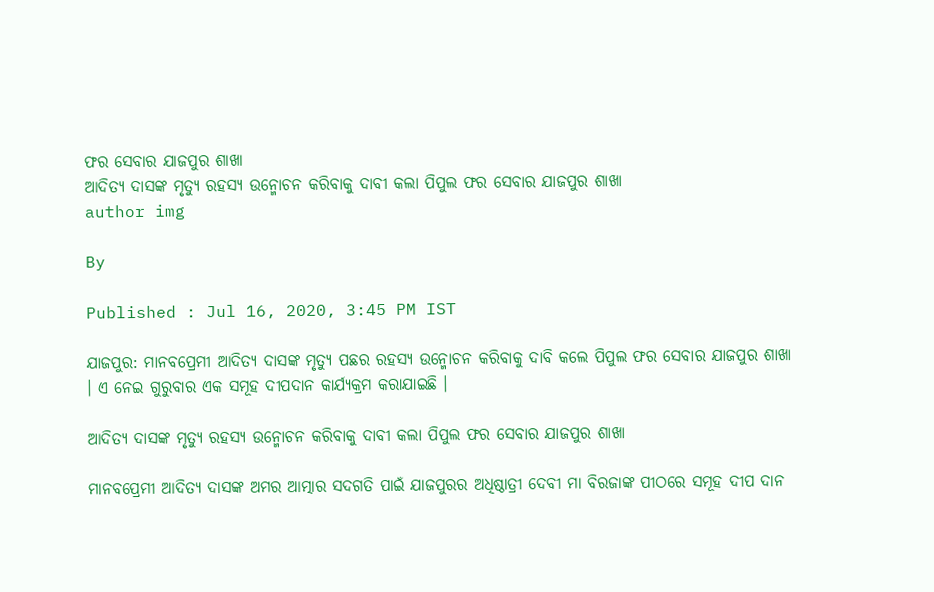ଫର ସେବାର ଯାଜପୁର ଶାଖା
ଆଦିତ୍ୟ ଦାସଙ୍କ ମୃତ୍ୟୁ ରହସ୍ୟ ଉନ୍ମୋଚନ କରିବାକୁ ଦାବୀ କଲା ପିପୁଲ ଫର ସେବାର ଯାଜପୁର ଶାଖା
author img

By

Published : Jul 16, 2020, 3:45 PM IST

ଯାଜପୁର: ମାନବପ୍ରେମୀ ଆଦିତ୍ୟ ଦାସଙ୍କ ମୃତ୍ୟୁ ପଛର ରହସ୍ୟ ଉନ୍ମୋଚନ କରିବାକୁ ଦାବି କଲେ ପିପୁଲ ଫର ସେବାର ଯାଜପୁର ଶାଖା । ଏ ନେଇ ଗୁରୁବାର ଏକ ସମୂହ ଦୀପଦାନ କାର୍ଯ୍ୟକ୍ରମ କରାଯାଇଛି ।

ଆଦିତ୍ୟ ଦାସଙ୍କ ମୃତ୍ୟୁ ରହସ୍ୟ ଉନ୍ମୋଚନ କରିବାକୁ ଦାବୀ କଲା ପିପୁଲ ଫର ସେବାର ଯାଜପୁର ଶାଖା

ମାନବପ୍ରେମୀ ଆଦିତ୍ୟ ଦାସଙ୍କ ଅମର ଆତ୍ମାର ସଦଗତି ପାଇଁ ଯାଜପୁରର ଅଧିଷ୍ଠାତ୍ରୀ ଦେବୀ ମା ବିରଜାଙ୍କ ପୀଠରେ ସମୂହ ଦୀପ ଦାନ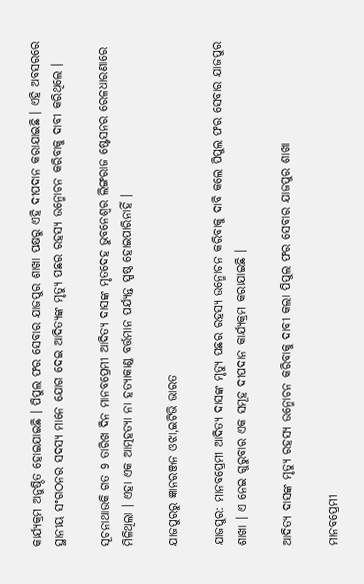କାର୍ଯ୍ୟକ୍ରମ ଅନୁଷ୍ଠିତ ହୋଇଯାଇଛି । ପିପୁଲ ଫର ସେବାର ଯାଜପୁର ଶାଖା ପକ୍ଷରୁ ଏହି ଦୀପଦାନ କରାଯାଇଛି । ଏହି ଅବସରରେ ସ୍ଥାନୀୟ ସଂଗଠନର ସଦସ୍ୟ ମାନେ ଯୋଗ ଦେଇ ଆଦିତ୍ୟଙ୍କ ମୃତ୍ୟୁ ପଛର ରହସ୍ୟ ଉନ୍ମୋଚନ କରିବାକୁ ଦାବୀ କରିଥିଲେ ।

ସୂଚନାଥାଉକି ଗତ 9 ତାରିଖ ଦିନ ମାନବପ୍ରେମୀ ଆଦିତ୍ୟ ଦାସଙ୍କ ମୃତଦେହ ଭୁବନେଶ୍ବର ଲିଙ୍ଗରାଜ ଷ୍ଟେସନର ରେଳଧାରଣାରେ ମିଳିଥିଲା । ଏହା ଏକ ଆତ୍ମହତ୍ୟା ନା ହତ୍ୟାକାଣ୍ଡ ବର୍ତ୍ତମାନ ପର୍ଯ୍ୟନ୍ତ ସ୍ପଷ୍ଠ ହୋଇପାରିନାହିଁ ।

ଯାଜପୁରରୁ ଜ୍ଞାନରଞ୍ଜନ ଓଝା,ଇଟିଭି ଭାରତ

ଯାଜପୁର: ମାନବପ୍ରେମୀ ଆଦିତ୍ୟ ଦାସଙ୍କ ମୃତ୍ୟୁ ପଛର ରହସ୍ୟ ଉନ୍ମୋଚନ କରିବାକୁ ଦାବି କଲେ ପିପୁଲ ଫର ସେବାର ଯାଜପୁର ଶାଖା । ଏ ନେଇ ଗୁରୁବାର ଏକ ସମୂହ ଦୀପଦାନ କାର୍ଯ୍ୟକ୍ରମ କରାଯାଇଛି ।

ଆଦିତ୍ୟ ଦାସଙ୍କ ମୃତ୍ୟୁ ରହସ୍ୟ ଉନ୍ମୋଚନ କରିବାକୁ ଦାବୀ କଲା ପିପୁଲ ଫର ସେବାର ଯାଜପୁର ଶାଖା

ମାନବପ୍ରେମୀ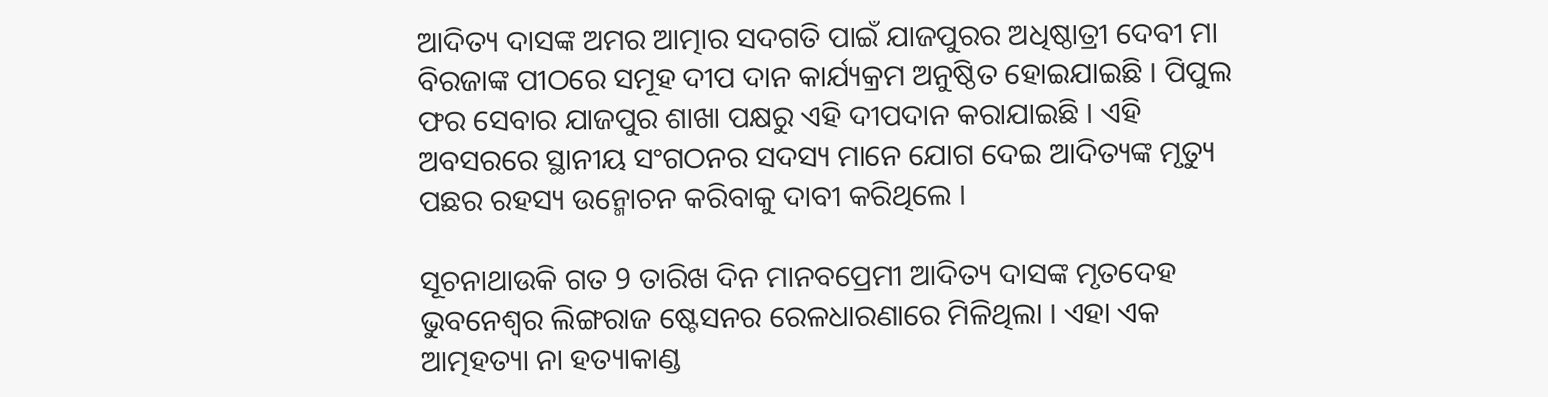ଆଦିତ୍ୟ ଦାସଙ୍କ ଅମର ଆତ୍ମାର ସଦଗତି ପାଇଁ ଯାଜପୁରର ଅଧିଷ୍ଠାତ୍ରୀ ଦେବୀ ମା ବିରଜାଙ୍କ ପୀଠରେ ସମୂହ ଦୀପ ଦାନ କାର୍ଯ୍ୟକ୍ରମ ଅନୁଷ୍ଠିତ ହୋଇଯାଇଛି । ପିପୁଲ ଫର ସେବାର ଯାଜପୁର ଶାଖା ପକ୍ଷରୁ ଏହି ଦୀପଦାନ କରାଯାଇଛି । ଏହି ଅବସରରେ ସ୍ଥାନୀୟ ସଂଗଠନର ସଦସ୍ୟ ମାନେ ଯୋଗ ଦେଇ ଆଦିତ୍ୟଙ୍କ ମୃତ୍ୟୁ ପଛର ରହସ୍ୟ ଉନ୍ମୋଚନ କରିବାକୁ ଦାବୀ କରିଥିଲେ ।

ସୂଚନାଥାଉକି ଗତ 9 ତାରିଖ ଦିନ ମାନବପ୍ରେମୀ ଆଦିତ୍ୟ ଦାସଙ୍କ ମୃତଦେହ ଭୁବନେଶ୍ବର ଲିଙ୍ଗରାଜ ଷ୍ଟେସନର ରେଳଧାରଣାରେ ମିଳିଥିଲା । ଏହା ଏକ ଆତ୍ମହତ୍ୟା ନା ହତ୍ୟାକାଣ୍ଡ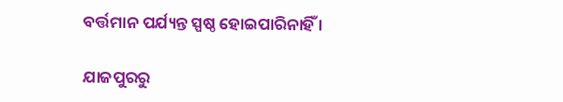ବର୍ତ୍ତମାନ ପର୍ଯ୍ୟନ୍ତ ସ୍ପଷ୍ଠ ହୋଇପାରିନାହିଁ ।

ଯାଜପୁରରୁ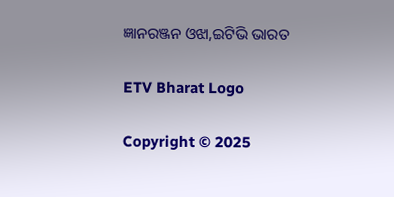ଜ୍ଞାନରଞ୍ଜନ ଓଝା,ଇଟିଭି ଭାରତ

ETV Bharat Logo

Copyright © 2025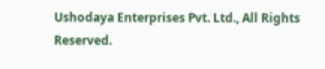Ushodaya Enterprises Pvt. Ltd., All Rights Reserved.